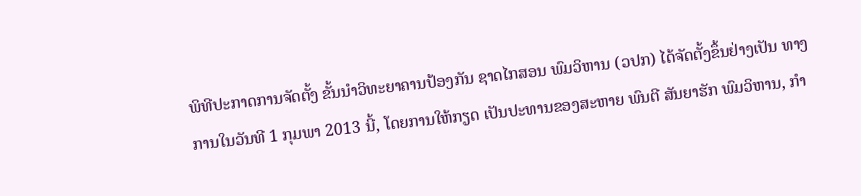ພິທີປະກາດການຈັດຕັ້ງ ຂັ້ນນຳວິທະຍາຄານປ້ອງກັນ ຊາດໄກສອນ ພົມວິຫານ (ວປກ) ໄດ້ຈັດຕັ້ງຂຶ້ນຢ່າງເປັນ ທາງການໃນວັນທີ 1 ກຸມພາ 2013 ນີ້, ໂດຍການໃຫ້ກຽດ ເປັນປະທານຂອງສະຫາຍ ພົນຕີ ສັນຍາຮັກ ພົມວິຫານ, ກຳ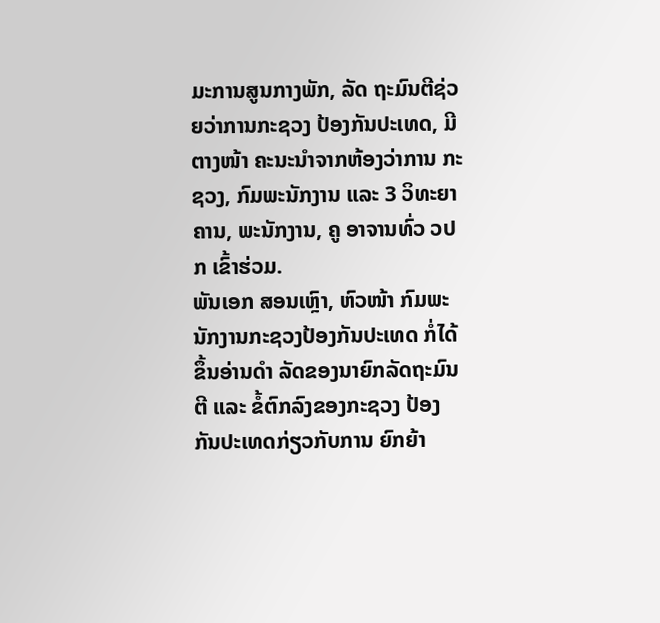ມະການສູນກາງພັກ, ລັດ ຖະມົນຕີຊ່ວຍວ່າການກະຊວງ ປ້ອງກັນປະເທດ, ມີຕາງໜ້າ ຄະນະນຳຈາກຫ້ອງວ່າການ ກະຊວງ, ກົມພະນັກງານ ແລະ 3 ວິທະຍາຄານ, ພະນັກງານ, ຄູ ອາຈານທົ່ວ ວປກ ເຂົ້າຮ່ວມ.
ພັນເອກ ສອນເຫົຼາ, ຫົວໜ້າ ກົມພະນັກງານກະຊວງປ້ອງກັນປະເທດ ກໍ່ໄດ້ຂຶ້ນອ່ານດຳ ລັດຂອງນາຍົກລັດຖະມົນຕີ ແລະ ຂໍ້ຕົກລົງຂອງກະຊວງ ປ້ອງກັນປະເທດກ່ຽວກັບການ ຍົກຍ້າ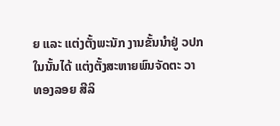ຍ ແລະ ແຕ່ງຕັ້ງພະນັກ ງານຂັ້ນນຳຢູ່ ວປກ ໃນນັ້ນໄດ້ ແຕ່ງຕັ້ງສະຫາຍພົນຈັດຕະ ວາ ທອງລອຍ ສີລິ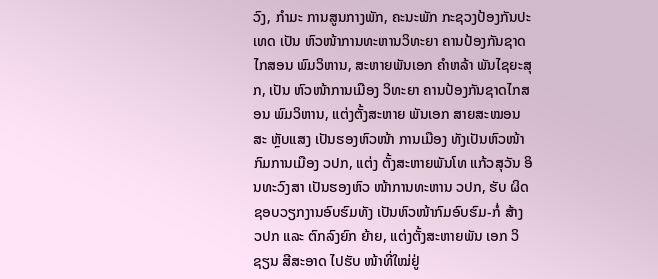ວົງ, ກຳມະ ການສູນກາງພັກ, ຄະນະພັກ ກະຊວງປ້ອງກັນປະເທດ ເປັນ ຫົວໜ້າການທະຫານວິທະຍາ ຄານປ້ອງກັນຊາດໄກສອນ ພົມວິຫານ, ສະຫາຍພັນເອກ ຄຳຫລ້າ ພັນໄຊຍະສຸກ, ເປັນ ຫົວໜ້າການເມືອງ ວິທະຍາ ຄານປ້ອງກັນຊາດໄກສອນ ພົມວິຫານ, ແຕ່ງຕັ້ງສະຫາຍ ພັນເອກ ສາຍສະໝອນ ສະ ຫຼັບແສງ ເປັນຮອງຫົວໜ້າ ການເມືອງ ທັງເປັນຫົວໜ້າ ກົມການເມືອງ ວປກ, ແຕ່ງ ຕັ້ງສະຫາຍພັນໂທ ແກ້ວສຸວັນ ອິນທະວົງສາ ເປັນຮອງຫົວ ໜ້າການທະຫານ ວປກ, ຮັບ ຜິດຊອບວຽກງານອົບຮົມທັງ ເປັນຫົວໜ້າກົມອົບຮົມ-ກໍ່ ສ້າງ ວປກ ແລະ ຕົກລົງຍົກ ຍ້າຍ, ແຕ່ງຕັ້ງສະຫາຍພັນ ເອກ ວິຊຽນ ສີສະອາດ ໄປຮັບ ໜ້າທີ່ໃໝ່ຢູ່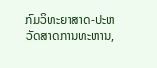ກົມວິທະຍາສາດ-ປະຫວັດສາດການທະຫານ,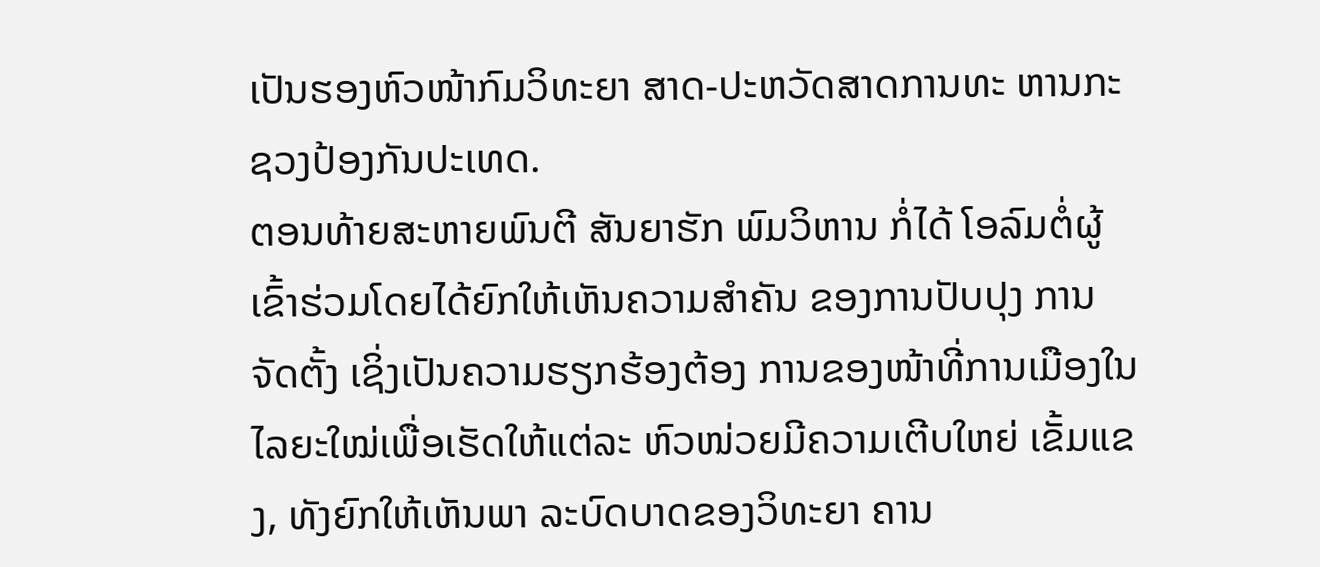ເປັນຮອງຫົວໜ້າກົມວິທະຍາ ສາດ-ປະຫວັດສາດການທະ ຫານກະຊວງປ້ອງກັນປະເທດ.
ຕອນທ້າຍສະຫາຍພົນຕີ ສັນຍາຮັກ ພົມວິຫານ ກໍ່ໄດ້ ໂອລົມຕໍ່ຜູ້ເຂົ້າຮ່ວມໂດຍໄດ້ຍົກໃຫ້ເຫັນຄວາມສຳຄັນ ຂອງການປັບປຸງ ການຈັດຕັ້ງ ເຊິ່ງເປັນຄວາມຮຽກຮ້ອງຕ້ອງ ການຂອງໜ້າທີ່ການເມືອງໃນ ໄລຍະໃໝ່ເພື່ອເຮັດໃຫ້ແຕ່ລະ ຫົວໜ່ວຍມີຄວາມເຕີບໃຫຍ່ ເຂັ້ມແຂງ, ທັງຍົກໃຫ້ເຫັນພາ ລະບົດບາດຂອງວິທະຍາ ຄານ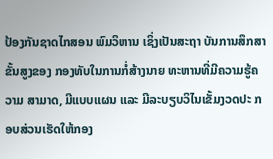ປ້ອງກັນຊາດໄກສອນ ພົມວິຫານ ເຊິ່ງເປັນສະຖາ ບັນການສຶກສາຂັ້ນສູງຂອງ ກອງທັບໃນການກໍ່ສ້າງນາຍ ທະຫານທີ່ມີຄວາມຮູ້ຄວາມ ສາມາດ, ມີແບບແຜນ ແລະ ມີລະບຽບວິໄນເຂັ້ມງວດປະ ກອບສ່ວນເຮັດໃຫ້ກອງ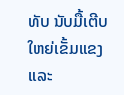ທັບ ນັບມື້ເຕີບໃຫຍ່ເຂັ້ມແຂງ ແລະ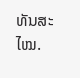ທັນສະໄໝ.